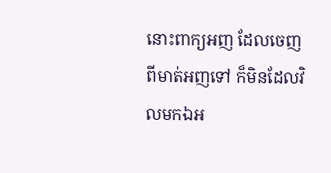នោះពាក្យអញ ដែលចេញពីមាត់អញទៅ ក៏មិនដែលវិលមកឯអ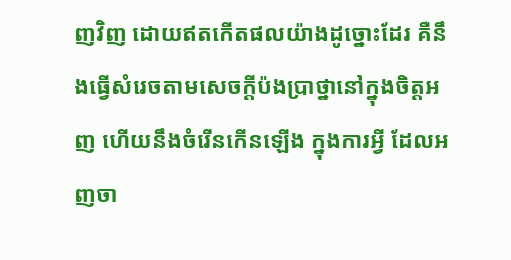ញវិញ ដោយឥតកើតផលយ៉ាងដូច្នោះដែរ គឺនឹងធ្វើសំរេចតាមសេចក្ដីប៉ងប្រាថ្នានៅក្នុងចិត្តអញ ហើយនឹងចំរើនកើនឡើង ក្នុងការអ្វី ដែលអញចា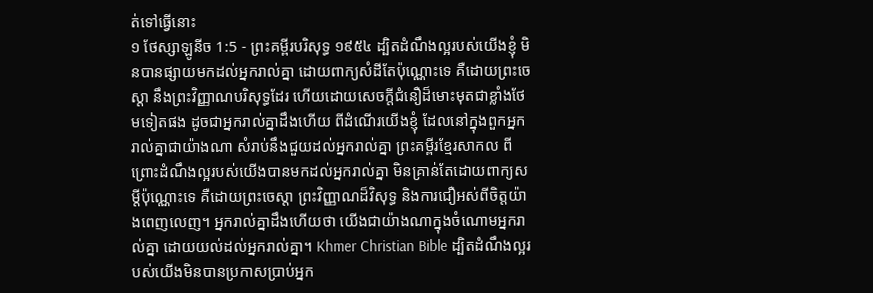ត់ទៅធ្វើនោះ
១ ថែស្សាឡូនីច 1:5 - ព្រះគម្ពីរបរិសុទ្ធ ១៩៥៤ ដ្បិតដំណឹងល្អរបស់យើងខ្ញុំ មិនបានផ្សាយមកដល់អ្នករាល់គ្នា ដោយពាក្យសំដីតែប៉ុណ្ណោះទេ គឺដោយព្រះចេស្តា នឹងព្រះវិញ្ញាណបរិសុទ្ធដែរ ហើយដោយសេចក្ដីជំនឿដ៏មោះមុតជាខ្លាំងថែមទៀតផង ដូចជាអ្នករាល់គ្នាដឹងហើយ ពីដំណើរយើងខ្ញុំ ដែលនៅក្នុងពួកអ្នករាល់គ្នាជាយ៉ាងណា សំរាប់នឹងជួយដល់អ្នករាល់គ្នា ព្រះគម្ពីរខ្មែរសាកល ពីព្រោះដំណឹងល្អរបស់យើងបានមកដល់អ្នករាល់គ្នា មិនគ្រាន់តែដោយពាក្យសម្ដីប៉ុណ្ណោះទេ គឺដោយព្រះចេស្ដា ព្រះវិញ្ញាណដ៏វិសុទ្ធ និងការជឿអស់ពីចិត្តយ៉ាងពេញលេញ។ អ្នករាល់គ្នាដឹងហើយថា យើងជាយ៉ាងណាក្នុងចំណោមអ្នករាល់គ្នា ដោយយល់ដល់អ្នករាល់គ្នា។ Khmer Christian Bible ដ្បិតដំណឹងល្អរបស់យើងមិនបានប្រកាសប្រាប់អ្នក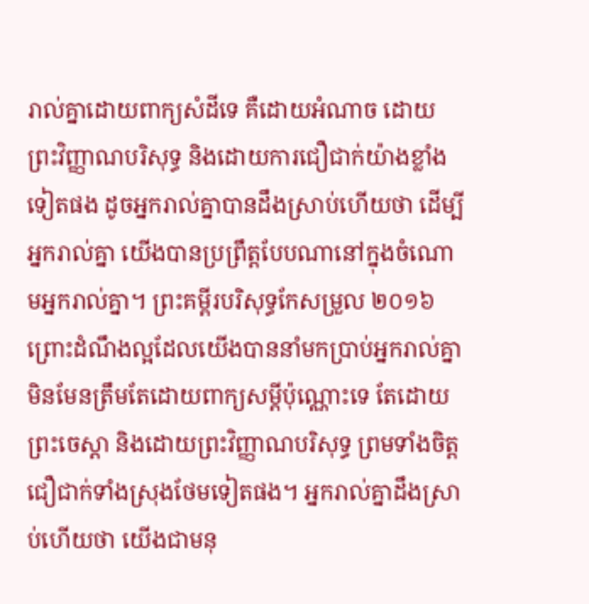រាល់គ្នាដោយពាក្យសំដីទេ គឺដោយអំណាច ដោយព្រះវិញ្ញាណបរិសុទ្ធ និងដោយការជឿជាក់យ៉ាងខ្លាំងទៀតផង ដូចអ្នករាល់គ្នាបានដឹងស្រាប់ហើយថា ដើម្បីអ្នករាល់គ្នា យើងបានប្រព្រឹត្តបែបណានៅក្នុងចំណោមអ្នករាល់គ្នា។ ព្រះគម្ពីរបរិសុទ្ធកែសម្រួល ២០១៦ ព្រោះដំណឹងល្អដែលយើងបាននាំមកប្រាប់អ្នករាល់គ្នា មិនមែនត្រឹមតែដោយពាក្យសម្ដីប៉ុណ្ណោះទេ តែដោយព្រះចេស្តា និងដោយព្រះវិញ្ញាណបរិសុទ្ធ ព្រមទាំងចិត្តជឿជាក់ទាំងស្រុងថែមទៀតផង។ អ្នករាល់គ្នាដឹងស្រាប់ហើយថា យើងជាមនុ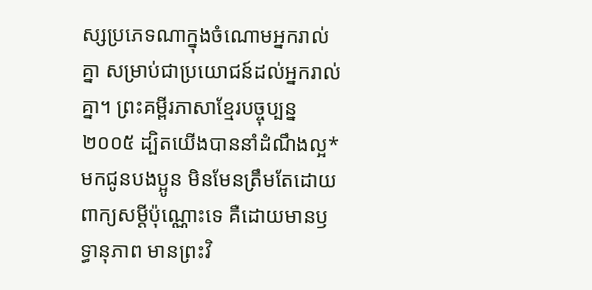ស្សប្រភេទណាក្នុងចំណោមអ្នករាល់គ្នា សម្រាប់ជាប្រយោជន៍ដល់អ្នករាល់គ្នា។ ព្រះគម្ពីរភាសាខ្មែរបច្ចុប្បន្ន ២០០៥ ដ្បិតយើងបាននាំដំណឹងល្អ*មកជូនបងប្អូន មិនមែនត្រឹមតែដោយពាក្យសម្ដីប៉ុណ្ណោះទេ គឺដោយមានឫទ្ធានុភាព មានព្រះវិ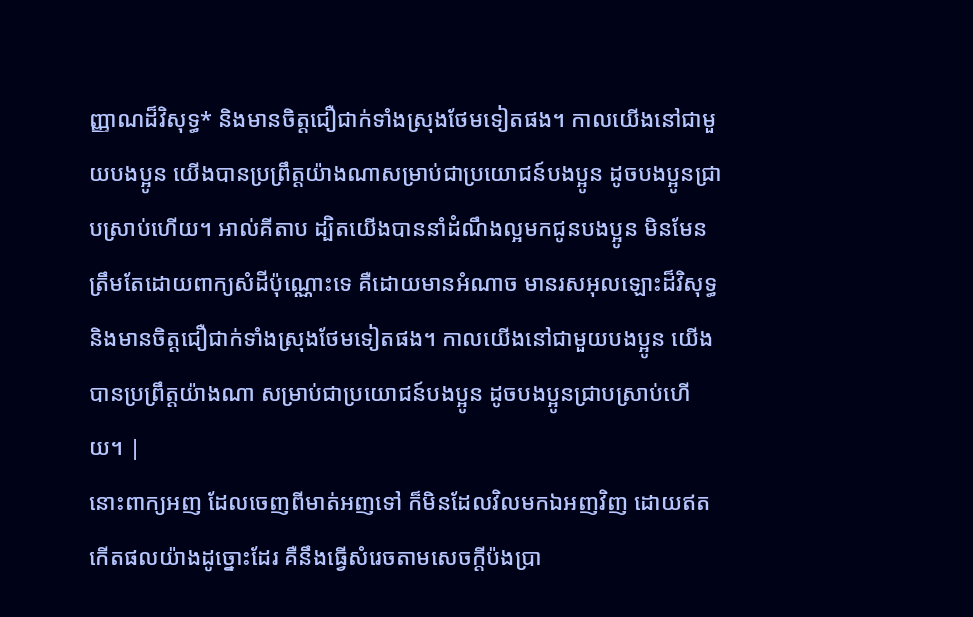ញ្ញាណដ៏វិសុទ្ធ* និងមានចិត្តជឿជាក់ទាំងស្រុងថែមទៀតផង។ កាលយើងនៅជាមួយបងប្អូន យើងបានប្រព្រឹត្តយ៉ាងណាសម្រាប់ជាប្រយោជន៍បងប្អូន ដូចបងប្អូនជ្រាបស្រាប់ហើយ។ អាល់គីតាប ដ្បិតយើងបាននាំដំណឹងល្អមកជូនបងប្អូន មិនមែនត្រឹមតែដោយពាក្យសំដីប៉ុណ្ណោះទេ គឺដោយមានអំណាច មានរសអុលឡោះដ៏វិសុទ្ធ និងមានចិត្ដជឿជាក់ទាំងស្រុងថែមទៀតផង។ កាលយើងនៅជាមួយបងប្អូន យើងបានប្រព្រឹត្ដយ៉ាងណា សម្រាប់ជាប្រយោជន៍បងប្អូន ដូចបងប្អូនជ្រាបស្រាប់ហើយ។ |
នោះពាក្យអញ ដែលចេញពីមាត់អញទៅ ក៏មិនដែលវិលមកឯអញវិញ ដោយឥតកើតផលយ៉ាងដូច្នោះដែរ គឺនឹងធ្វើសំរេចតាមសេចក្ដីប៉ងប្រា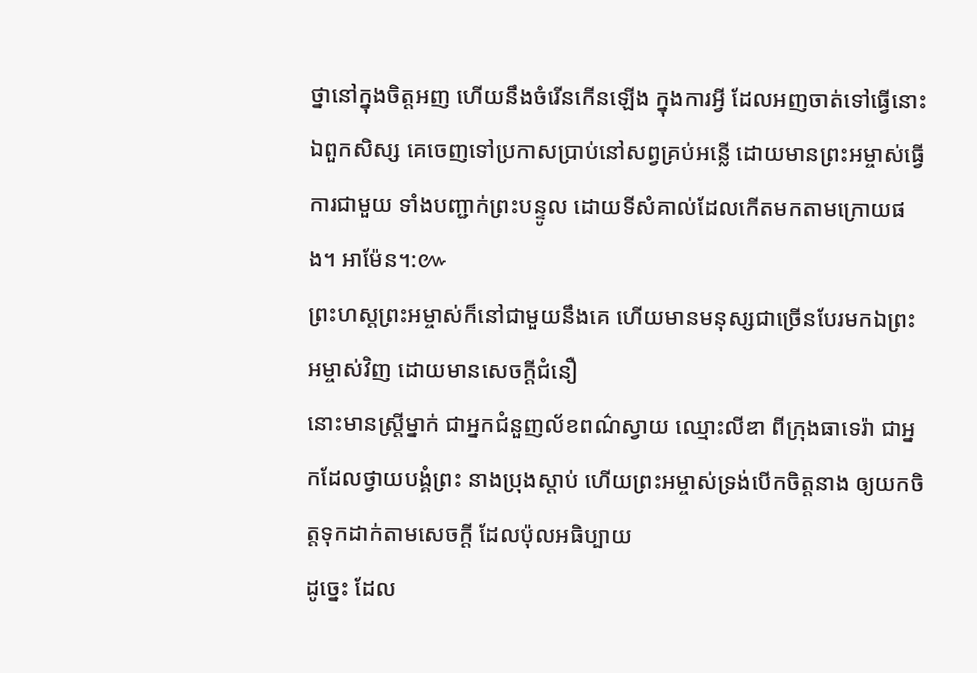ថ្នានៅក្នុងចិត្តអញ ហើយនឹងចំរើនកើនឡើង ក្នុងការអ្វី ដែលអញចាត់ទៅធ្វើនោះ
ឯពួកសិស្ស គេចេញទៅប្រកាសប្រាប់នៅសព្វគ្រប់អន្លើ ដោយមានព្រះអម្ចាស់ធ្វើការជាមួយ ទាំងបញ្ជាក់ព្រះបន្ទូល ដោយទីសំគាល់ដែលកើតមកតាមក្រោយផង។ អាម៉ែន។:៚
ព្រះហស្តព្រះអម្ចាស់ក៏នៅជាមួយនឹងគេ ហើយមានមនុស្សជាច្រើនបែរមកឯព្រះអម្ចាស់វិញ ដោយមានសេចក្ដីជំនឿ
នោះមានស្ត្រីម្នាក់ ជាអ្នកជំនួញល័ខពណ៌ស្វាយ ឈ្មោះលីឌា ពីក្រុងធាទេរ៉ា ជាអ្នកដែលថ្វាយបង្គំព្រះ នាងប្រុងស្តាប់ ហើយព្រះអម្ចាស់ទ្រង់បើកចិត្តនាង ឲ្យយកចិត្តទុកដាក់តាមសេចក្ដី ដែលប៉ុលអធិប្បាយ
ដូច្នេះ ដែល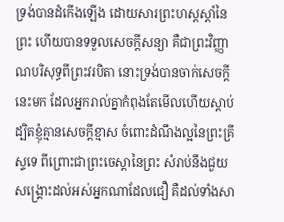ទ្រង់បានដំកើងឡើង ដោយសារព្រះហស្តស្តាំនៃព្រះ ហើយបានទទួលសេចក្ដីសន្យា គឺជាព្រះវិញ្ញាណបរិសុទ្ធពីព្រះវរបិតា នោះទ្រង់បានចាក់សេចក្ដីនេះមក ដែលអ្នករាល់គ្នាកំពុងតែមើលហើយស្តាប់
ដ្បិតខ្ញុំគ្មានសេចក្ដីខ្មាស ចំពោះដំណឹងល្អនៃព្រះគ្រីស្ទទេ ពីព្រោះជាព្រះចេស្តានៃព្រះ សំរាប់នឹងជួយសង្គ្រោះដល់អស់អ្នកណាដែលជឿ គឺដល់ទាំងសា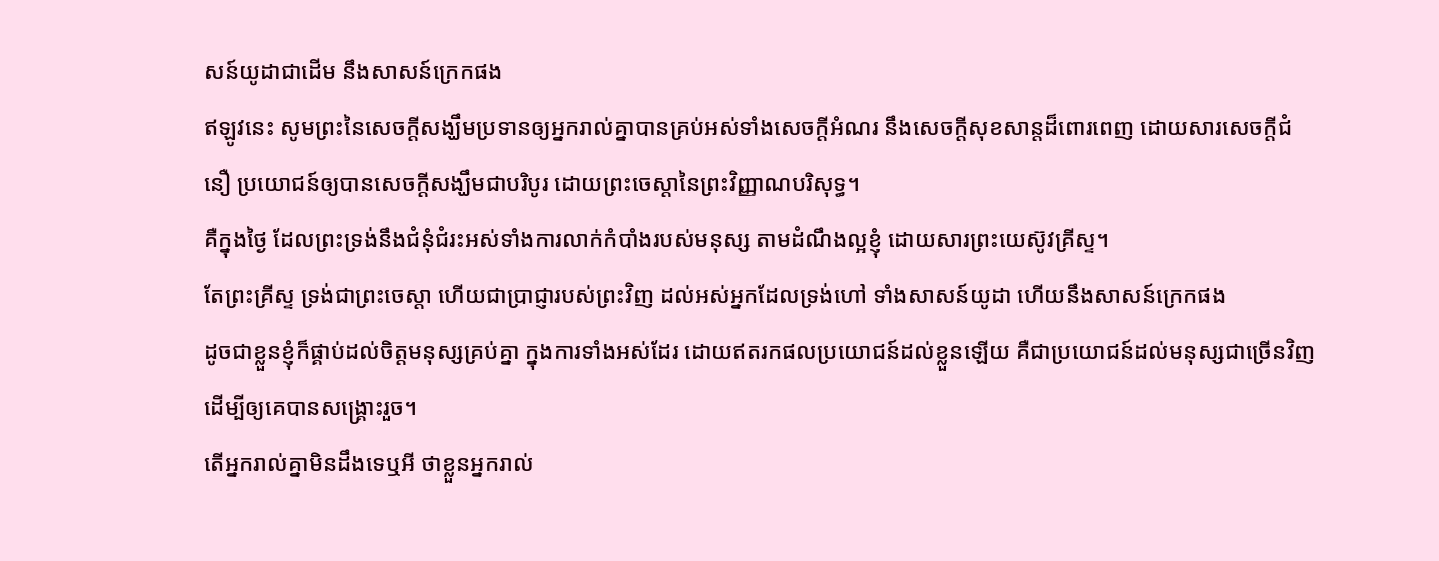សន៍យូដាជាដើម នឹងសាសន៍ក្រេកផង
ឥឡូវនេះ សូមព្រះនៃសេចក្ដីសង្ឃឹមប្រទានឲ្យអ្នករាល់គ្នាបានគ្រប់អស់ទាំងសេចក្ដីអំណរ នឹងសេចក្ដីសុខសាន្តដ៏ពោរពេញ ដោយសារសេចក្ដីជំនឿ ប្រយោជន៍ឲ្យបានសេចក្ដីសង្ឃឹមជាបរិបូរ ដោយព្រះចេស្តានៃព្រះវិញ្ញាណបរិសុទ្ធ។
គឺក្នុងថ្ងៃ ដែលព្រះទ្រង់នឹងជំនុំជំរះអស់ទាំងការលាក់កំបាំងរបស់មនុស្ស តាមដំណឹងល្អខ្ញុំ ដោយសារព្រះយេស៊ូវគ្រីស្ទ។
តែព្រះគ្រីស្ទ ទ្រង់ជាព្រះចេស្តា ហើយជាប្រាជ្ញារបស់ព្រះវិញ ដល់អស់អ្នកដែលទ្រង់ហៅ ទាំងសាសន៍យូដា ហើយនឹងសាសន៍ក្រេកផង
ដូចជាខ្លួនខ្ញុំក៏ផ្គាប់ដល់ចិត្តមនុស្សគ្រប់គ្នា ក្នុងការទាំងអស់ដែរ ដោយឥតរកផលប្រយោជន៍ដល់ខ្លួនឡើយ គឺជាប្រយោជន៍ដល់មនុស្សជាច្រើនវិញ ដើម្បីឲ្យគេបានសង្គ្រោះរួច។
តើអ្នករាល់គ្នាមិនដឹងទេឬអី ថាខ្លួនអ្នករាល់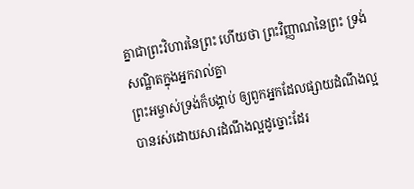គ្នាជាព្រះវិហារនៃព្រះ ហើយថា ព្រះវិញ្ញាណនៃព្រះ ទ្រង់សណ្ឋិតក្នុងអ្នករាល់គ្នា
ព្រះអម្ចាស់ទ្រង់ក៏បង្គាប់ ឲ្យពួកអ្នកដែលផ្សាយដំណឹងល្អ បានរស់ដោយសារដំណឹងល្អដូច្នោះដែរ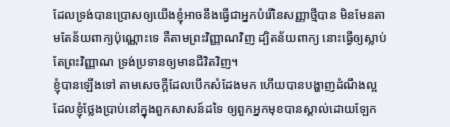ដែលទ្រង់បានប្រោសឲ្យយើងខ្ញុំអាចនឹងធ្វើជាអ្នកបំរើនៃសញ្ញាថ្មីបាន មិនមែនតាមតែន័យពាក្យប៉ុណ្ណោះទេ គឺតាមព្រះវិញ្ញាណវិញ ដ្បិតន័យពាក្យ នោះធ្វើឲ្យស្លាប់ តែព្រះវិញ្ញាណ ទ្រង់ប្រទានឲ្យមានជីវិតវិញ។
ខ្ញុំបានឡើងទៅ តាមសេចក្ដីដែលបើកសំដែងមក ហើយបានបង្ហាញដំណឹងល្អ ដែលខ្ញុំថ្លែងប្រាប់នៅក្នុងពួកសាសន៍ដទៃ ឲ្យពួកអ្នកមុខបានស្គាល់ដោយឡែក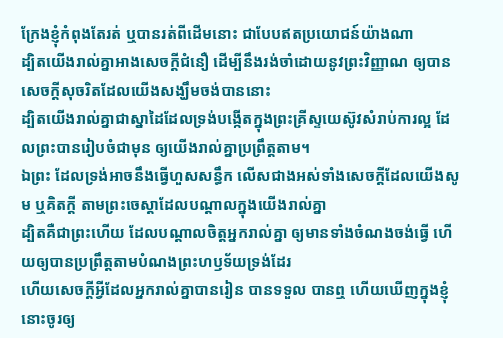ក្រែងខ្ញុំកំពុងតែរត់ ឬបានរត់ពីដើមនោះ ជាបែបឥតប្រយោជន៍យ៉ាងណា
ដ្បិតយើងរាល់គ្នាអាងសេចក្ដីជំនឿ ដើម្បីនឹងរង់ចាំដោយនូវព្រះវិញ្ញាណ ឲ្យបានសេចក្ដីសុចរិតដែលយើងសង្ឃឹមចង់បាននោះ
ដ្បិតយើងរាល់គ្នាជាស្នាដៃដែលទ្រង់បង្កើតក្នុងព្រះគ្រីស្ទយេស៊ូវសំរាប់ការល្អ ដែលព្រះបានរៀបចំជាមុន ឲ្យយើងរាល់គ្នាប្រព្រឹត្តតាម។
ឯព្រះ ដែលទ្រង់អាចនឹងធ្វើហួសសន្ធឹក លើសជាងអស់ទាំងសេចក្ដីដែលយើងសូម ឬគិតក្តី តាមព្រះចេស្តាដែលបណ្តាលក្នុងយើងរាល់គ្នា
ដ្បិតគឺជាព្រះហើយ ដែលបណ្តាលចិត្តអ្នករាល់គ្នា ឲ្យមានទាំងចំណងចង់ធ្វើ ហើយឲ្យបានប្រព្រឹត្តតាមបំណងព្រះហឫទ័យទ្រង់ដែរ
ហើយសេចក្ដីអ្វីដែលអ្នករាល់គ្នាបានរៀន បានទទួល បានឮ ហើយឃើញក្នុងខ្ញុំ នោះចូរឲ្យ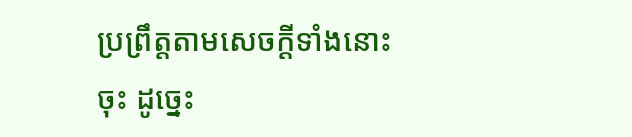ប្រព្រឹត្តតាមសេចក្ដីទាំងនោះចុះ ដូច្នេះ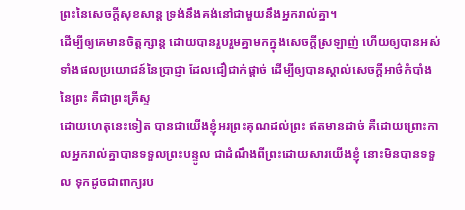ព្រះនៃសេចក្ដីសុខសាន្ត ទ្រង់នឹងគង់នៅជាមួយនឹងអ្នករាល់គ្នា។
ដើម្បីឲ្យគេមានចិត្តក្សាន្ត ដោយបានរួបរួមគ្នាមកក្នុងសេចក្ដីស្រឡាញ់ ហើយឲ្យបានអស់ទាំងផលប្រយោជន៍នៃប្រាជ្ញា ដែលជឿជាក់ផ្តាច់ ដើម្បីឲ្យបានស្គាល់សេចក្ដីអាថ៌កំបាំងនៃព្រះ គឺជាព្រះគ្រីស្ទ
ដោយហេតុនេះទៀត បានជាយើងខ្ញុំអរព្រះគុណដល់ព្រះ ឥតមានដាច់ គឺដោយព្រោះកាលអ្នករាល់គ្នាបានទទួលព្រះបន្ទូល ជាដំណឹងពីព្រះដោយសារយើងខ្ញុំ នោះមិនបានទទួល ទុកដូចជាពាក្យរប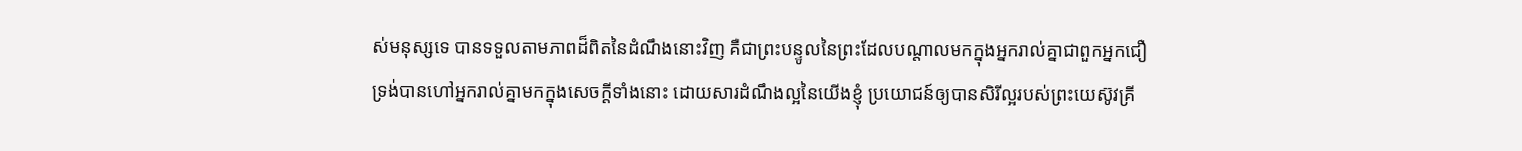ស់មនុស្សទេ បានទទួលតាមភាពដ៏ពិតនៃដំណឹងនោះវិញ គឺជាព្រះបន្ទូលនៃព្រះដែលបណ្តាលមកក្នុងអ្នករាល់គ្នាជាពួកអ្នកជឿ
ទ្រង់បានហៅអ្នករាល់គ្នាមកក្នុងសេចក្ដីទាំងនោះ ដោយសារដំណឹងល្អនៃយើងខ្ញុំ ប្រយោជន៍ឲ្យបានសិរីល្អរបស់ព្រះយេស៊ូវគ្រី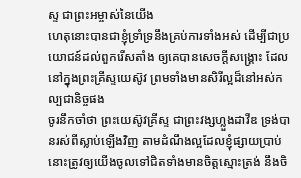ស្ទ ជាព្រះអម្ចាស់នៃយើង
ហេតុនោះបានជាខ្ញុំទ្រាំទ្រនឹងគ្រប់ការទាំងអស់ ដើម្បីជាប្រយោជន៍ដល់ពួករើសតាំង ឲ្យគេបានសេចក្ដីសង្គ្រោះ ដែលនៅក្នុងព្រះគ្រីស្ទយេស៊ូវ ព្រមទាំងមានសិរីល្អដ៏នៅអស់កល្បជានិច្ចផង
ចូរនឹកចាំថា ព្រះយេស៊ូវគ្រីស្ទ ជាព្រះវង្សហ្លួងដាវីឌ ទ្រង់បានរស់ពីស្លាប់ឡើងវិញ តាមដំណឹងល្អដែលខ្ញុំផ្សាយប្រាប់
នោះត្រូវឲ្យយើងចូលទៅជិតទាំងមានចិត្តស្មោះត្រង់ នឹងចិ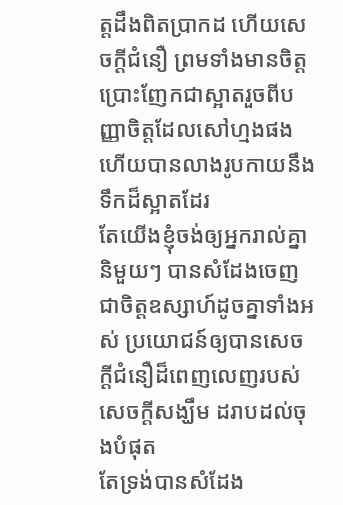ត្តដឹងពិតប្រាកដ ហើយសេចក្ដីជំនឿ ព្រមទាំងមានចិត្តប្រោះញែកជាស្អាតរួចពីបញ្ញាចិត្តដែលសៅហ្មងផង ហើយបានលាងរូបកាយនឹងទឹកដ៏ស្អាតដែរ
តែយើងខ្ញុំចង់ឲ្យអ្នករាល់គ្នានិមួយៗ បានសំដែងចេញជាចិត្តឧស្សាហ៍ដូចគ្នាទាំងអស់ ប្រយោជន៍ឲ្យបានសេចក្ដីជំនឿដ៏ពេញលេញរបស់សេចក្ដីសង្ឃឹម ដរាបដល់ចុងបំផុត
តែទ្រង់បានសំដែង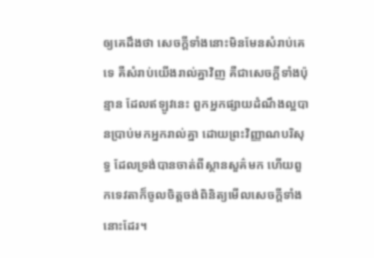ឲ្យគេដឹងថា សេចក្ដីទាំងនោះមិនមែនសំរាប់គេទេ គឺសំរាប់យើងរាល់គ្នាវិញ គឺជាសេចក្ដីទាំងប៉ុន្មាន ដែលឥឡូវនេះ ពួកអ្នកផ្សាយដំណឹងល្អបានប្រាប់មកអ្នករាល់គ្នា ដោយព្រះវិញ្ញាណបរិសុទ្ធ ដែលទ្រង់បានចាត់ពីស្ថានសួគ៌មក ហើយពួកទេវតាក៏ចូលចិត្តចង់ពិនិត្យមើលសេចក្ដីទាំងនោះដែរ។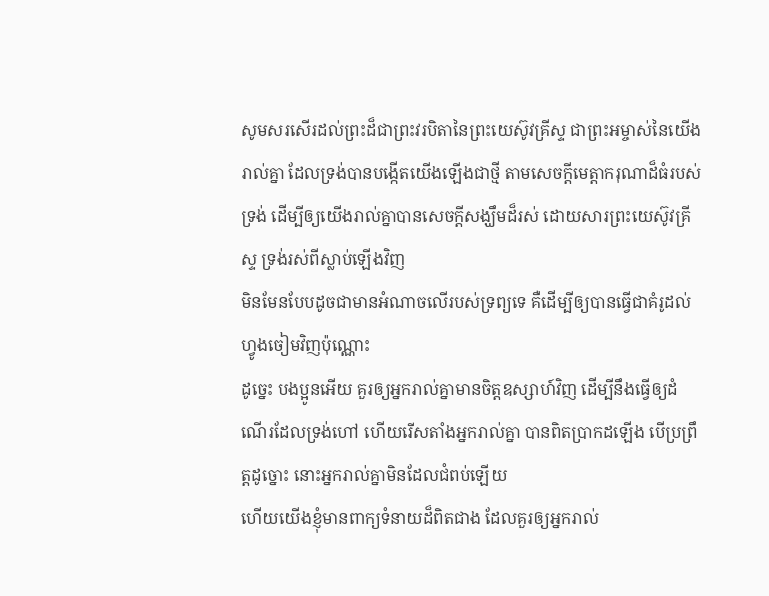សូមសរសើរដល់ព្រះដ៏ជាព្រះវរបិតានៃព្រះយេស៊ូវគ្រីស្ទ ជាព្រះអម្ចាស់នៃយើងរាល់គ្នា ដែលទ្រង់បានបង្កើតយើងឡើងជាថ្មី តាមសេចក្ដីមេត្តាករុណាដ៏ធំរបស់ទ្រង់ ដើម្បីឲ្យយើងរាល់គ្នាបានសេចក្ដីសង្ឃឹមដ៏រស់ ដោយសារព្រះយេស៊ូវគ្រីស្ទ ទ្រង់រស់ពីស្លាប់ឡើងវិញ
មិនមែនបែបដូចជាមានអំណាចលើរបស់ទ្រព្យទេ គឺដើម្បីឲ្យបានធ្វើជាគំរូដល់ហ្វូងចៀមវិញប៉ុណ្ណោះ
ដូច្នេះ បងប្អូនអើយ គួរឲ្យអ្នករាល់គ្នាមានចិត្តឧស្សាហ៍វិញ ដើម្បីនឹងធ្វើឲ្យដំណើរដែលទ្រង់ហៅ ហើយរើសតាំងអ្នករាល់គ្នា បានពិតប្រាកដឡើង បើប្រព្រឹត្តដូច្នោះ នោះអ្នករាល់គ្នាមិនដែលជំពប់ឡើយ
ហើយយើងខ្ញុំមានពាក្យទំនាយដ៏ពិតជាង ដែលគួរឲ្យអ្នករាល់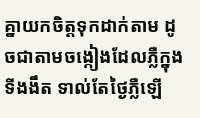គ្នាយកចិត្តទុកដាក់តាម ដូចជាតាមចង្កៀងដែលភ្លឺក្នុងទីងងឹត ទាល់តែថ្ងៃភ្លឺឡើ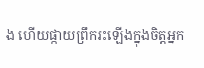ង ហើយផ្កាយព្រឹករះឡើងក្នុងចិត្តអ្នក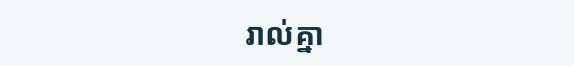រាល់គ្នា